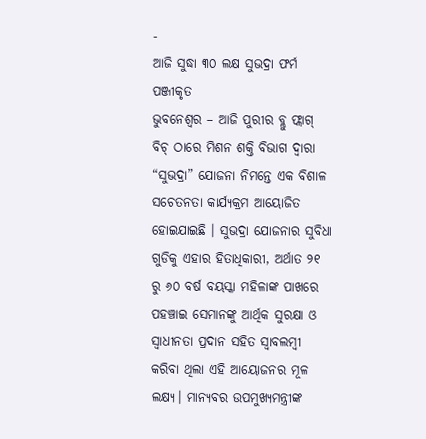-
ଆଜି ସୁଦ୍ଧା ୩୦ ଲକ୍ଷ ସୁଭଦ୍ରା ଫର୍ମ ପଞ୍ଜୀକୃତ
ଭୁବନେଶ୍ୱର – ଆଜି ପୁରୀର ବ୍ଲୁ ଫ୍ଲାଗ୍ ବିଚ୍ ଠାରେ ମିଶନ ଶକ୍ତି ବିଭାଗ ଦ୍ୱାରା “ସୁଭଦ୍ରା” ଯୋଜନା ନିମନ୍ତେ ଏକ ବିଶାଳ ସଚେତନତା କାର୍ଯ୍ୟକ୍ରମ ଆୟୋଜିତ ହୋଇଯାଇଛି । ସୁଭଦ୍ରା ଯୋଜନାର ସୁବିଧା ଗୁଡିକୁ ଏହାର ହିତାଧିକାରୀ, ଅର୍ଥାତ ୨୧ ରୁ ୬୦ ବର୍ଷ ବୟସ୍କା ମହିଳାଙ୍କ ପାଖରେ ପହଞ୍ଚାଇ ସେମାନଙ୍କୁ ଆର୍ଥିକ ସୁରକ୍ଷା ଓ ସ୍ଵାଧୀନତା ପ୍ରଦାନ ସହିତ ସ୍ୱାବଲମ୍ବୀ କରିବା ଥିଲା ଏହି ଆୟୋଜନର ମୂଳ ଲକ୍ଷ୍ୟ। ମାନ୍ୟବର ଉପମୁଖ୍ୟମନ୍ତ୍ରୀଙ୍କ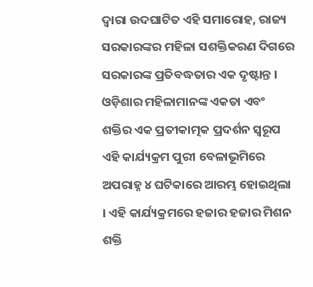ଦ୍ୱାରା ଉଦଘାଟିତ ଏହି ସମାରୋହ, ରାଜ୍ୟ ସରକାରଙ୍କର ମହିଳା ସଶକ୍ତିକରଣ ଦିଗରେ ସରକାରଙ୍କ ପ୍ରତିବଦ୍ଧତାର ଏକ ଦୃଷ୍ଟାନ୍ତ ।
ଓଡ଼ିଶାର ମହିଳାମାନଙ୍କ ଏକତା ଏବଂ ଶକ୍ତିର ଏକ ପ୍ରତୀକାତ୍ମକ ପ୍ରଦର୍ଶନ ସ୍ୱରୂପ ଏହି କାର୍ଯ୍ୟକ୍ରମ ପୁରୀ ବେଳାଭୂମିରେ ଅପରାହ୍ନ ୪ ଘଟିକାରେ ଆରମ୍ଭ ହୋଇଥିଲା । ଏହି କାର୍ଯ୍ୟକ୍ରମରେ ହଜାର ହଜାର ମିଶନ ଶକ୍ତି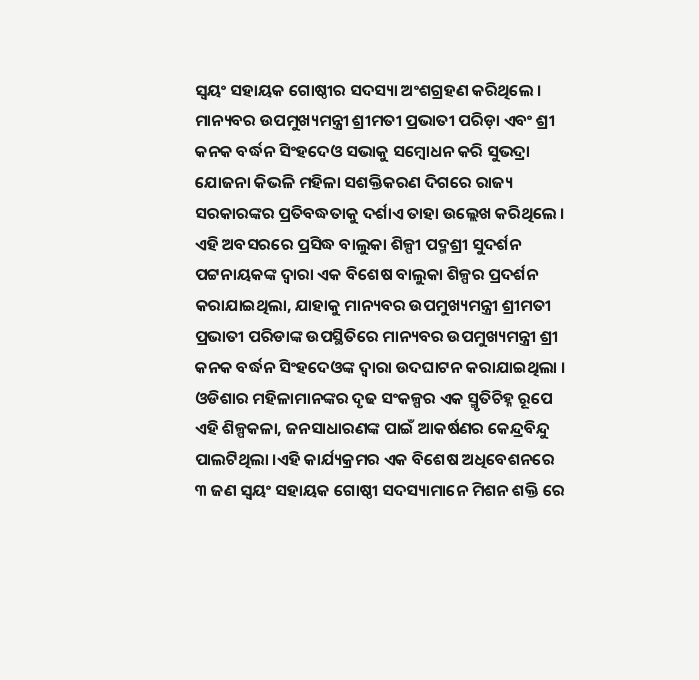ସ୍ୱୟଂ ସହାୟକ ଗୋଷ୍ଠୀର ସଦସ୍ୟା ଅଂଶଗ୍ରହଣ କରିଥିଲେ । ମାନ୍ୟବର ଉପମୁଖ୍ୟମନ୍ତ୍ରୀ ଶ୍ରୀମତୀ ପ୍ରଭାତୀ ପରିଡ଼ା ଏବଂ ଶ୍ରୀ କନକ ବର୍ଦ୍ଧନ ସିଂହଦେଓ ସଭାକୁ ସମ୍ବୋଧନ କରି ସୁଭଦ୍ରା ଯୋଜନା କିଭଳି ମହିଳା ସଶକ୍ତିକରଣ ଦିଗରେ ରାଜ୍ୟ ସରକାରଙ୍କର ପ୍ରତିବଦ୍ଧତାକୁ ଦର୍ଶାଏ ତାହା ଉଲ୍ଲେଖ କରିଥିଲେ ।
ଏହି ଅବସରରେ ପ୍ରସିଦ୍ଧ ବାଲୁକା ଶିଳ୍ପୀ ପଦ୍ମଶ୍ରୀ ସୁଦର୍ଶନ ପଟ୍ଟନାୟକଙ୍କ ଦ୍ୱାରା ଏକ ବିଶେଷ ବାଲୁକା ଶିଳ୍ପର ପ୍ରଦର୍ଶନ କରାଯାଇଥିଲା, ଯାହାକୁ ମାନ୍ୟବର ଉପମୁଖ୍ୟମନ୍ତ୍ରୀ ଶ୍ରୀମତୀ ପ୍ରଭାତୀ ପରିଡାଙ୍କ ଉପସ୍ଥିତିରେ ମାନ୍ୟବର ଉପମୁଖ୍ୟମନ୍ତ୍ରୀ ଶ୍ରୀ କନକ ବର୍ଦ୍ଧନ ସିଂହଦେଓଙ୍କ ଦ୍ୱାରା ଉଦଘାଟନ କରାଯାଇଥିଲା । ଓଡିଶାର ମହିଳାମାନଙ୍କର ଦୃଢ ସଂକଳ୍ପର ଏକ ସ୍ମୃତିଚିହ୍ନ ରୂପେ ଏହି ଶିଳ୍ପକଳା, ଜନସାଧାରଣଙ୍କ ପାଇଁ ଆକର୍ଷଣର କେନ୍ଦ୍ରବିନ୍ଦୁ ପାଲଟିଥିଲା ।ଏହି କାର୍ଯ୍ୟକ୍ରମର ଏକ ବିଶେଷ ଅଧିବେଶନରେ ୩ ଜଣ ସ୍ଵୟଂ ସହାୟକ ଗୋଷ୍ଠୀ ସଦସ୍ୟାମାନେ ମିଶନ ଶକ୍ତି ରେ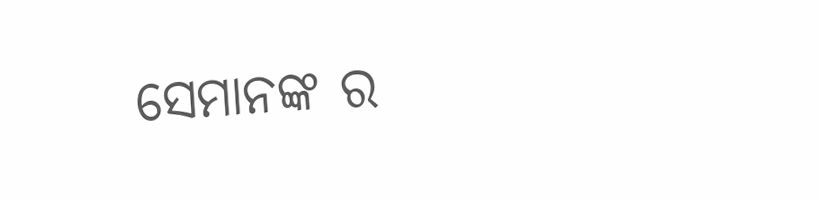ସେମାନଙ୍କ ର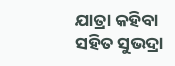ଯାତ୍ରା କହିବା ସହିତ ସୁଭଦ୍ରା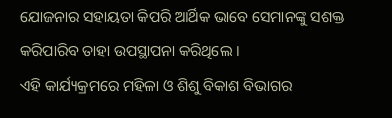ଯୋଜନାର ସହାୟତା କିପରି ଆର୍ଥିକ ଭାବେ ସେମାନଙ୍କୁ ସଶକ୍ତ କରିପାରିବ ତାହା ଉପସ୍ଥାପନା କରିଥିଲେ ।
ଏହି କାର୍ଯ୍ୟକ୍ରମରେ ମହିଳା ଓ ଶିଶୁ ବିକାଶ ବିଭାଗର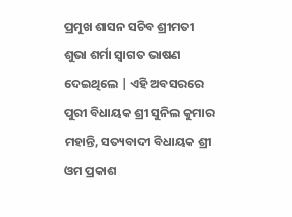ପ୍ରମୁଖ ଶାସନ ସଚିବ ଶ୍ରୀମତୀ ଶୁଭା ଶର୍ମା ସ୍ଵାଗତ ଭାଷଣ ଦେଇଥିଲେ | ଏହି ଅବସରରେ ପୁରୀ ବିଧାୟକ ଶ୍ରୀ ସୁନିଲ କୁମାର ମହାନ୍ତି, ସତ୍ୟବାଦୀ ବିଧାୟକ ଶ୍ରୀ ଓମ ପ୍ରକାଶ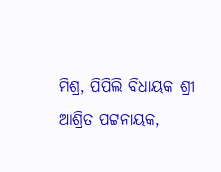ମିଶ୍ର, ପିପିଲି ବିଧାୟକ ଶ୍ରୀ ଆଶ୍ରିତ ପଟ୍ଟନାୟକ,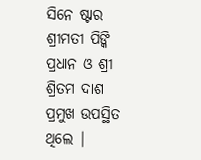ସିନେ ଷ୍ଟାର ଶ୍ରୀମତୀ ପିଙ୍କି ପ୍ରଧାନ ଓ ଶ୍ରୀ ଶ୍ରିତମ ଦାଶ ପ୍ରମୁଖ ଉପସ୍ଥିତ ଥିଲେ |